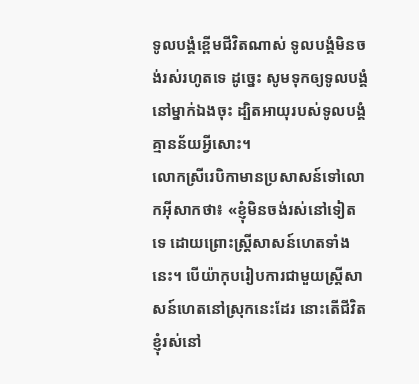ទូលបង្គំខ្ពើមជីវិតណាស់ ទូលបង្គំមិនចង់រស់រហូតទេ ដូច្នេះ សូមទុកឲ្យទូលបង្គំនៅម្នាក់ឯងចុះ ដ្បិតអាយុរបស់ទូលបង្គំគ្មានន័យអ្វីសោះ។
លោកស្រីរេបិកាមានប្រសាសន៍ទៅលោកអ៊ីសាកថា៖ «ខ្ញុំមិនចង់រស់នៅទៀតទេ ដោយព្រោះស្ត្រីសាសន៍ហេតទាំងនេះ។ បើយ៉ាកុបរៀបការជាមួយស្ត្រីសាសន៍ហេតនៅស្រុកនេះដែរ នោះតើជីវិតខ្ញុំរស់នៅ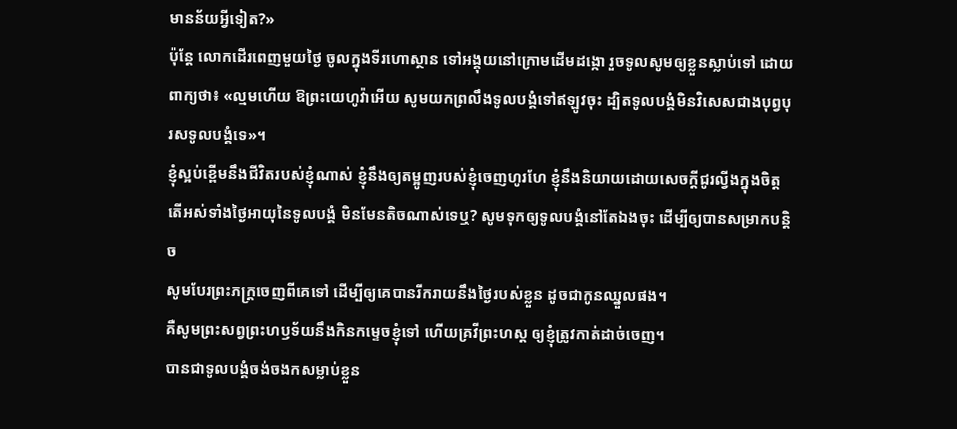មានន័យអ្វីទៀត?»
ប៉ុន្តែ លោកដើរពេញមួយថ្ងៃ ចូលក្នុងទីរហោស្ថាន ទៅអង្គុយនៅក្រោមដើមដង្កោ រួចទូលសូមឲ្យខ្លួនស្លាប់ទៅ ដោយពាក្យថា៖ «ល្មមហើយ ឱព្រះយេហូវ៉ាអើយ សូមយកព្រលឹងទូលបង្គំទៅឥឡូវចុះ ដ្បិតទូលបង្គំមិនវិសេសជាងបុព្វបុរសទូលបង្គំទេ»។
ខ្ញុំស្អប់ខ្ពើមនឹងជីវិតរបស់ខ្ញុំណាស់ ខ្ញុំនឹងឲ្យតម្អូញរបស់ខ្ញុំចេញហូរហែ ខ្ញុំនឹងនិយាយដោយសេចក្ដីជូរល្វីងក្នុងចិត្ត
តើអស់ទាំងថ្ងៃអាយុនៃទូលបង្គំ មិនមែនតិចណាស់ទេឬ? សូមទុកឲ្យទូលបង្គំនៅតែឯងចុះ ដើម្បីឲ្យបានសម្រាកបន្តិច
សូមបែរព្រះភក្ត្រចេញពីគេទៅ ដើម្បីឲ្យគេបានរីករាយនឹងថ្ងៃរបស់ខ្លួន ដូចជាកូនឈ្នួលផង។
គឺសូមព្រះសព្វព្រះហឫទ័យនឹងកិនកម្ទេចខ្ញុំទៅ ហើយគ្រវីព្រះហស្ត ឲ្យខ្ញុំត្រូវកាត់ដាច់ចេញ។
បានជាទូលបង្គំចង់ចងកសម្លាប់ខ្លួន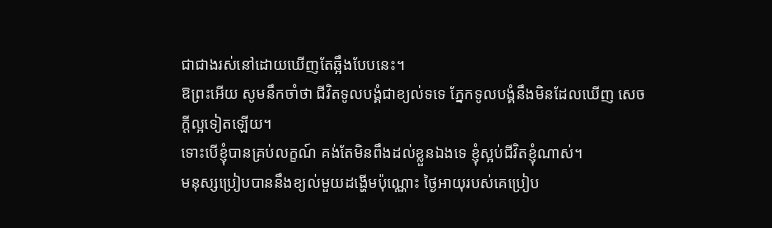ជាជាងរស់នៅដោយឃើញតែឆ្អឹងបែបនេះ។
ឱព្រះអើយ សូមនឹកចាំថា ជីវិតទូលបង្គំជាខ្យល់ទទេ ភ្នែកទូលបង្គំនឹងមិនដែលឃើញ សេចក្ដីល្អទៀតឡើយ។
ទោះបើខ្ញុំបានគ្រប់លក្ខណ៍ គង់តែមិនពឹងដល់ខ្លួនឯងទេ ខ្ញុំស្អប់ជីវិតខ្ញុំណាស់។
មនុស្សប្រៀបបាននឹងខ្យល់មួយដង្ហើមប៉ុណ្ណោះ ថ្ងៃអាយុរបស់គេប្រៀប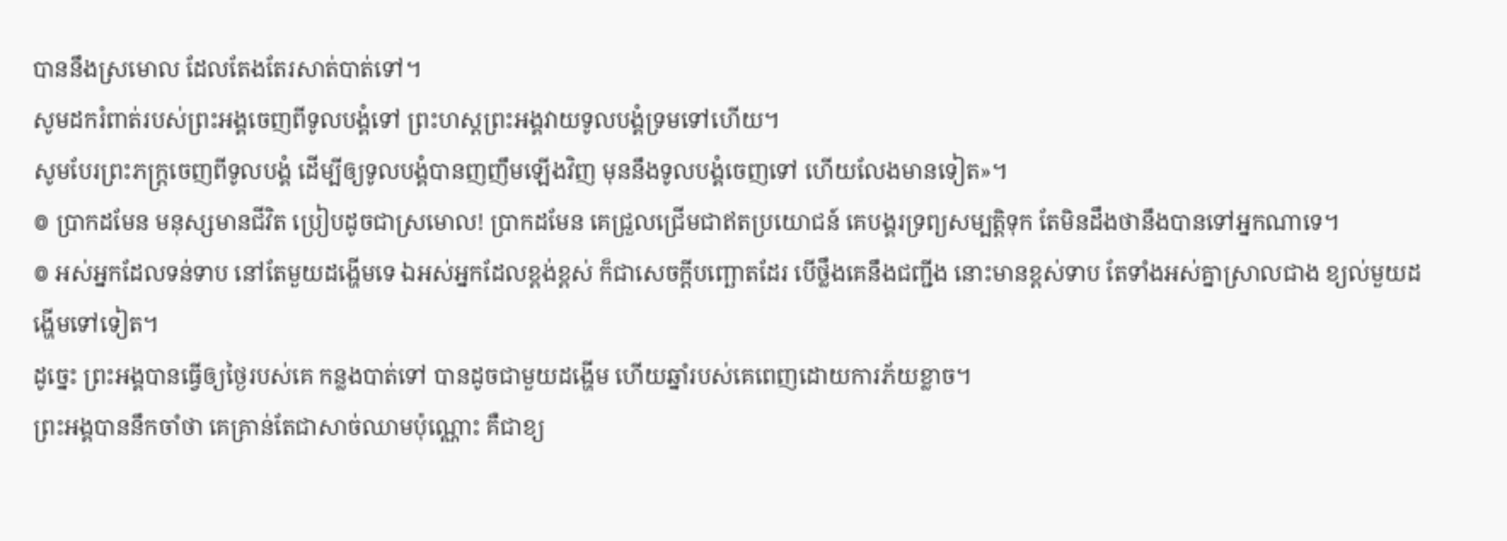បាននឹងស្រមោល ដែលតែងតែរសាត់បាត់ទៅ។
សូមដករំពាត់របស់ព្រះអង្គចេញពីទូលបង្គំទៅ ព្រះហស្ដព្រះអង្គវាយទូលបង្គំទ្រមទៅហើយ។
សូមបែរព្រះភក្ត្រចេញពីទូលបង្គំ ដើម្បីឲ្យទូលបង្គំបានញញឹមឡើងវិញ មុននឹងទូលបង្គំចេញទៅ ហើយលែងមានទៀត»។
៙ ប្រាកដមែន មនុស្សមានជីវិត ប្រៀបដូចជាស្រមោល! ប្រាកដមែន គេជ្រួលជ្រើមជាឥតប្រយោជន៍ គេបង្គរទ្រព្យសម្បត្តិទុក តែមិនដឹងថានឹងបានទៅអ្នកណាទេ។
៙ អស់អ្នកដែលទន់ទាប នៅតែមួយដង្ហើមទេ ឯអស់អ្នកដែលខ្ពង់ខ្ពស់ ក៏ជាសេចក្ដីបញ្ឆោតដែរ បើថ្លឹងគេនឹងជញ្ជីង នោះមានខ្ពស់ទាប តែទាំងអស់គ្នាស្រាលជាង ខ្យល់មួយដង្ហើមទៅទៀត។
ដូច្នេះ ព្រះអង្គបានធ្វើឲ្យថ្ងៃរបស់គេ កន្លងបាត់ទៅ បានដូចជាមួយដង្ហើម ហើយឆ្នាំរបស់គេពេញដោយការភ័យខ្លាច។
ព្រះអង្គបាននឹកចាំថា គេគ្រាន់តែជាសាច់ឈាមប៉ុណ្ណោះ គឺជាខ្យ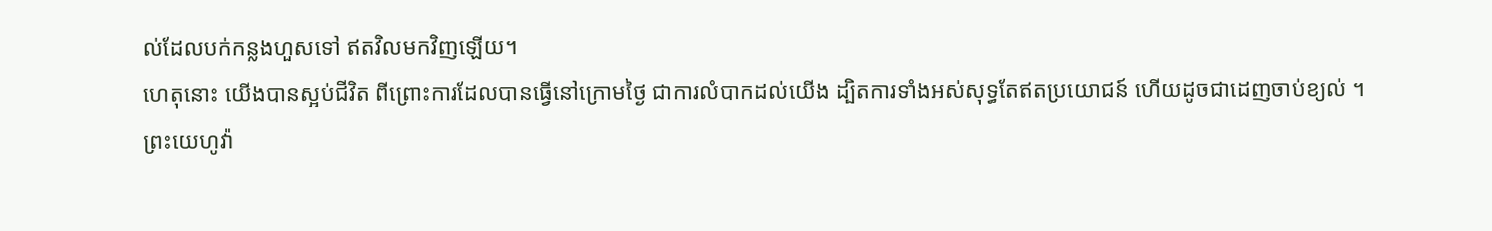ល់ដែលបក់កន្លងហួសទៅ ឥតវិលមកវិញឡើយ។
ហេតុនោះ យើងបានស្អប់ជីវិត ពីព្រោះការដែលបានធ្វើនៅក្រោមថ្ងៃ ជាការលំបាកដល់យើង ដ្បិតការទាំងអស់សុទ្ធតែឥតប្រយោជន៍ ហើយដូចជាដេញចាប់ខ្យល់ ។
ព្រះយេហូវ៉ា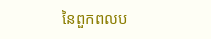នៃពួកពលប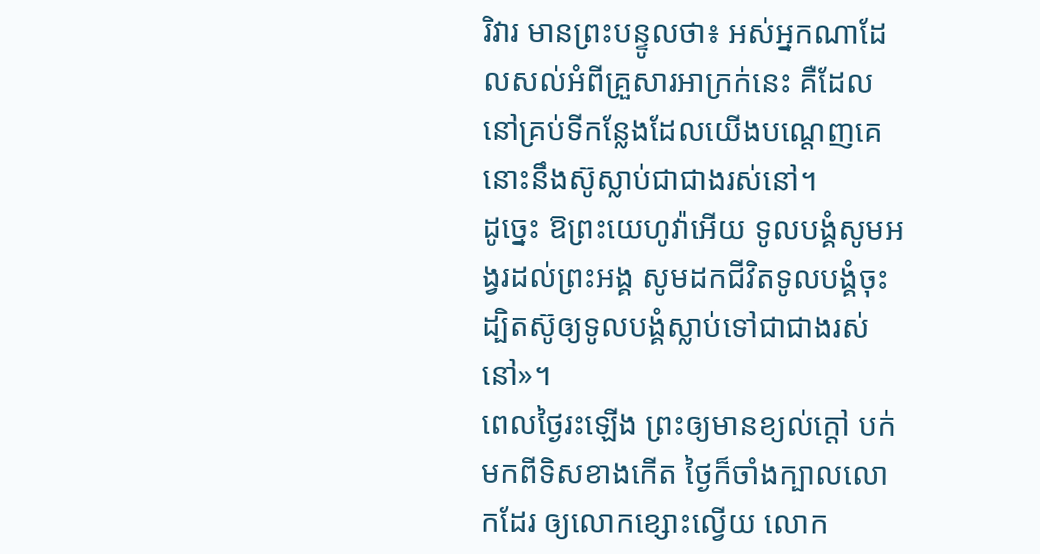រិវារ មានព្រះបន្ទូលថា៖ អស់អ្នកណាដែលសល់អំពីគ្រួសារអាក្រក់នេះ គឺដែលនៅគ្រប់ទីកន្លែងដែលយើងបណ្តេញគេ នោះនឹងស៊ូស្លាប់ជាជាងរស់នៅ។
ដូច្នេះ ឱព្រះយេហូវ៉ាអើយ ទូលបង្គំសូមអង្វរដល់ព្រះអង្គ សូមដកជីវិតទូលបង្គំចុះ ដ្បិតស៊ូឲ្យទូលបង្គំស្លាប់ទៅជាជាងរស់នៅ»។
ពេលថ្ងៃរះឡើង ព្រះឲ្យមានខ្យល់ក្តៅ បក់មកពីទិសខាងកើត ថ្ងៃក៏ចាំងក្បាលលោកដែរ ឲ្យលោកខ្សោះល្វើយ លោក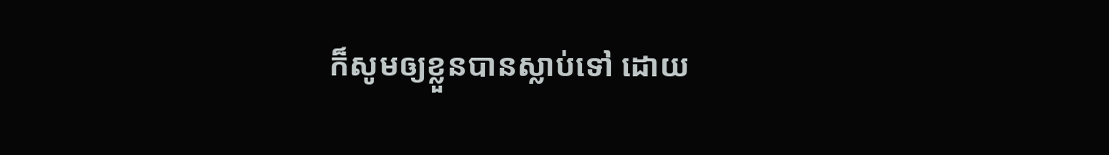ក៏សូមឲ្យខ្លួនបានស្លាប់ទៅ ដោយ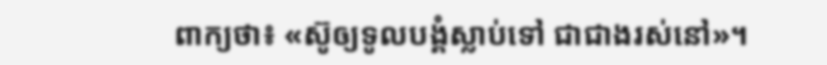ពាក្យថា៖ «ស៊ូឲ្យទូលបង្គំស្លាប់ទៅ ជាជាងរស់នៅ»។